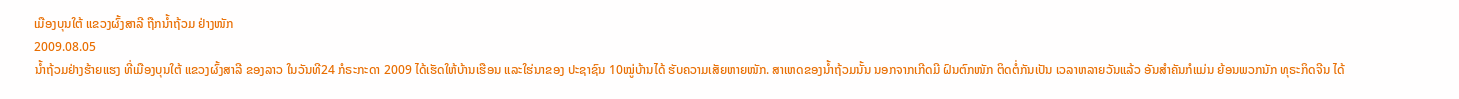ເມືອງບຸນໃຕ້ ແຂວງຜົ້ງສາລີ ຖືກນ້ຳຖ້ວມ ຢ່າງໜັກ
2009.08.05
ນ້ຳຖ້ວມຢ່າງຮ້າຍແຮງ ທີ່ເມືອງບຸນໃຕ້ ແຂວງຜົ້ງສາລີ ຂອງລາວ ໃນວັນທີ24 ກໍຣະກະດາ 2009 ໄດ້ເຮັດໃຫ້ບ້ານເຮືອນ ແລະໃຮ່ນາຂອງ ປະຊາຊົນ 10ໝູ່ບ້ານໄດ້ ຮັບຄວາມເສັຍຫາຍໜັກ. ສາເຫດຂອງນ້ຳຖ້ວມນັ້ນ ນອກຈາກເກີດມີ ຝົນຕົກໜັກ ຕິດຕໍ່ກັນເປັນ ເວລາຫລາຍວັນແລ້ວ ອັນສຳຄັນກໍແມ່ນ ຍ້ອນພວກນັກ ທຸຣະກິດຈີນ ໄດ້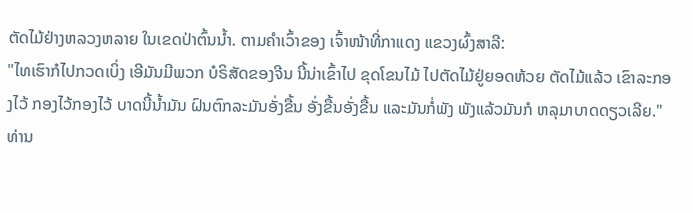ຕັດໄມ້ຢ່າງຫລວງຫລາຍ ໃນເຂດປ່າຕົ້ນນ້ຳ. ຕາມຄຳເວົ້າຂອງ ເຈົ້າໜ້າທີ່ກາແດງ ແຂວງຜົ້ງສາລີ:
"ໄທເຮົາກໍໄປກວດເບິ່ງ ເອີມັນມີພວກ ບໍຣິສັດຂອງຈີນ ນີ້ນ່າເຂົ້າໄປ ຂຸດໂຂນໄມ້ ໄປຕັດໄມ້ຢູ່ຍອດຫ້ວຍ ຕັດໄມ້ແລ້ວ ເຂົາລະກອງໄວ້ ກອງໄວ້ກອງໄວ້ ບາດນີ້ນ້ຳມັນ ຝົນຕົກລະມັນອັ່ງຂື້ນ ອັ່ງຂື້ນອັ່ງຂື້ນ ແລະມັນກໍ່ພັງ ພັງແລ້ວມັນກໍ ຫລຸມາບາດດຽວເລີຍ."
ທ່ານ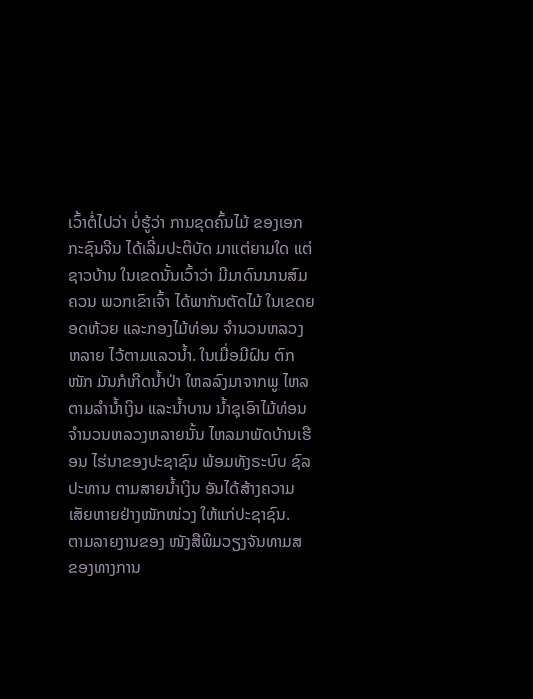ເວົ້າຕໍ່ໄປວ່າ ບໍ່ຮູ້ວ່າ ການຂຸດຄົ້ນໄມ້ ຂອງເອກກະຊົນຈີນ ໄດ້ເລີ່ມປະຕິບັດ ມາແຕ່ຍາມໃດ ແຕ່ຊາວບ້ານ ໃນເຂດນັ້ນເວົ້າວ່າ ມີມາດົນນານສົມຄວນ ພວກເຂົາເຈົ້າ ໄດ້ພາກັນຕັດໄມ້ ໃນເຂດຍອດຫ້ວຍ ແລະກອງໄມ້ທ່ອນ ຈຳນວນຫລວງຫລາຍ ໄວ້ຕາມແລວນ້ຳ. ໃນເມື່ອມີຝົນ ຕົກໜັກ ມັນກໍເກີດນ້ຳປ່າ ໃຫລລົງມາຈາກພູ ໄຫລຕາມລຳນ້ຳເງິນ ແລະນ້ຳບານ ນ້ຳຊຸເອົາໄມ້ທ່ອນ ຈຳນວນຫລວງຫລາຍນັ້ນ ໄຫລມາພັດບ້ານເຮືອນ ໄຮ່ນາຂອງປະຊາຊົນ ພ້ອມທັງຣະບົບ ຊົລປະທານ ຕາມສາຍນ້ຳເງິນ ອັນໄດ້ສ້າງຄວາມ ເສັຍຫາຍຢ່າງໜັກໜ່ວງ ໃຫ້ແກ່ປະຊາຊົນ.
ຕາມລາຍງານຂອງ ໜັງສືພິມວຽງຈັນທາມສ ຂອງທາງການ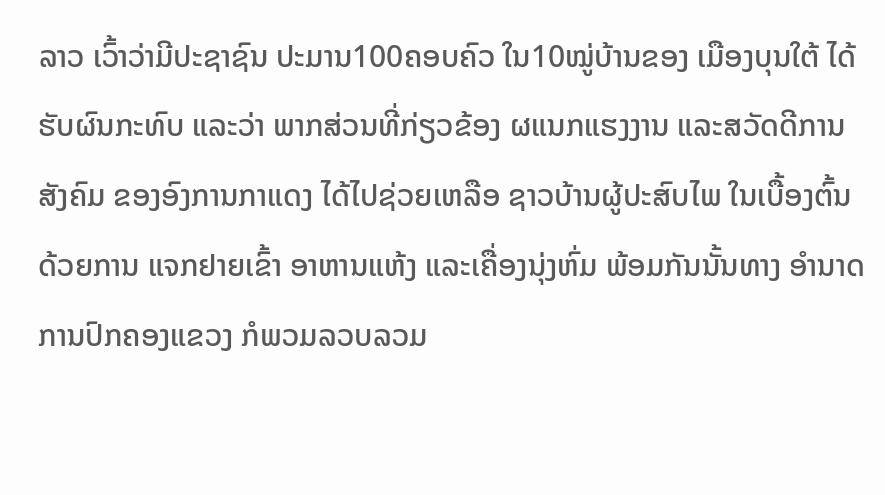ລາວ ເວົ້າວ່າມີປະຊາຊົນ ປະມານ100ຄອບຄົວ ໃນ10ໝູ່ບ້ານຂອງ ເມືອງບຸນໃຕ້ ໄດ້ຮັບຜົນກະທົບ ແລະວ່າ ພາກສ່ວນທີ່ກ່ຽວຂ້ອງ ຜແນກແຮງງານ ແລະສວັດດີການສັງຄົມ ຂອງອົງການກາແດງ ໄດ້ໄປຊ່ວຍເຫລືອ ຊາວບ້ານຜູ້ປະສົບໄພ ໃນເບື້ອງຕົ້ນ ດ້ວຍການ ແຈກຢາຍເຂົ້າ ອາຫານແຫ້ງ ແລະເຄື່ອງນຸ່ງຫົ່ມ ພ້ອມກັນນັ້ນທາງ ອຳນາດການປົກຄອງແຂວງ ກໍພວມລວບລວມ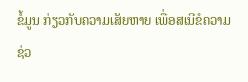ຂໍ້ມູນ ກ່ຽວກັບຄວາມເສັຍຫາຍ ເພື່ອສເນີຂໍຄວາມ ຊ່ວ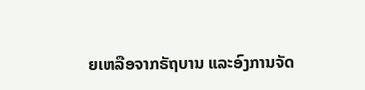ຍເຫລືອຈາກຣັຖບານ ແລະອົງການຈັດ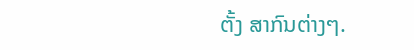ຕັ້ງ ສາກົນຕ່າງໆ.